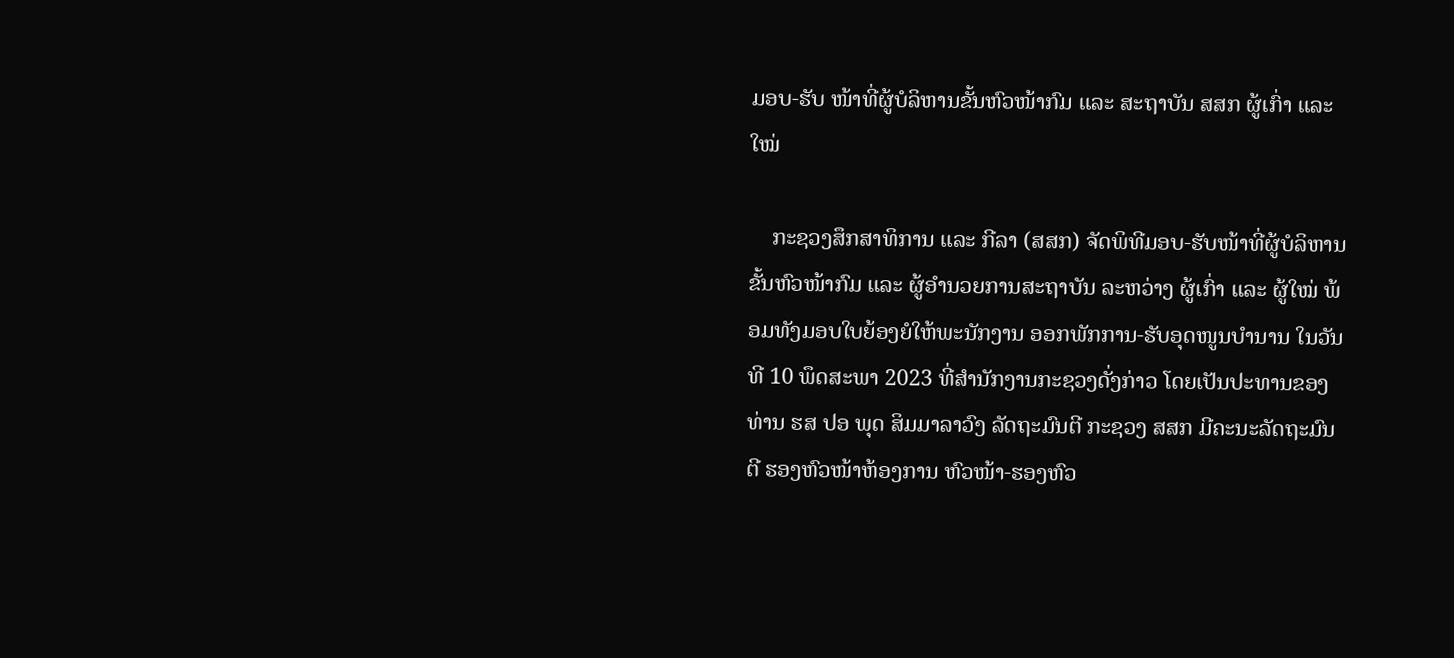ມອບ-ຮັບ ໜ້າທີ່ຜູ້ບໍລິຫານຂັ້ນຫົວໜ້າກົມ ແລະ ສະຖາບັນ ສສກ ຜູ້ເກົ່າ ແລະ ໃໝ່

    ກະຊວງສຶກສາທິການ ແລະ ກີລາ (ສສກ) ຈັດພິທີມອບ-ຮັບໜ້າທີ່ຜູ້ບໍລິຫານຂັ້ນຫົວໜ້າກົມ ແລະ ຜູ້ອຳນວຍການສະຖາບັນ ລະຫວ່າງ ຜູ້ເກົ່າ ແລະ ຜູ້ໃໝ່ ພ້ອມທັງມອບໃບຍ້ອງຍໍໃຫ້ພະນັກງານ ອອກພັກການ-ຮັບອຸດໜູນບໍານານ ໃນວັນທີ 10 ພຶດສະພາ 2023 ທີ່ສໍານັກງານກະຊວງດັ່ງກ່າວ ໂດຍເປັນປະທານຂອງທ່ານ ຮສ ປອ ພຸດ ສິມມາລາວົງ ລັດຖະມົນຕີ ກະຊວງ ສສກ ມີຄະນະລັດຖະມົນຕີ ຮອງຫົວໜ້າຫ້ອງການ ຫົວໜ້າ-ຮອງຫົວ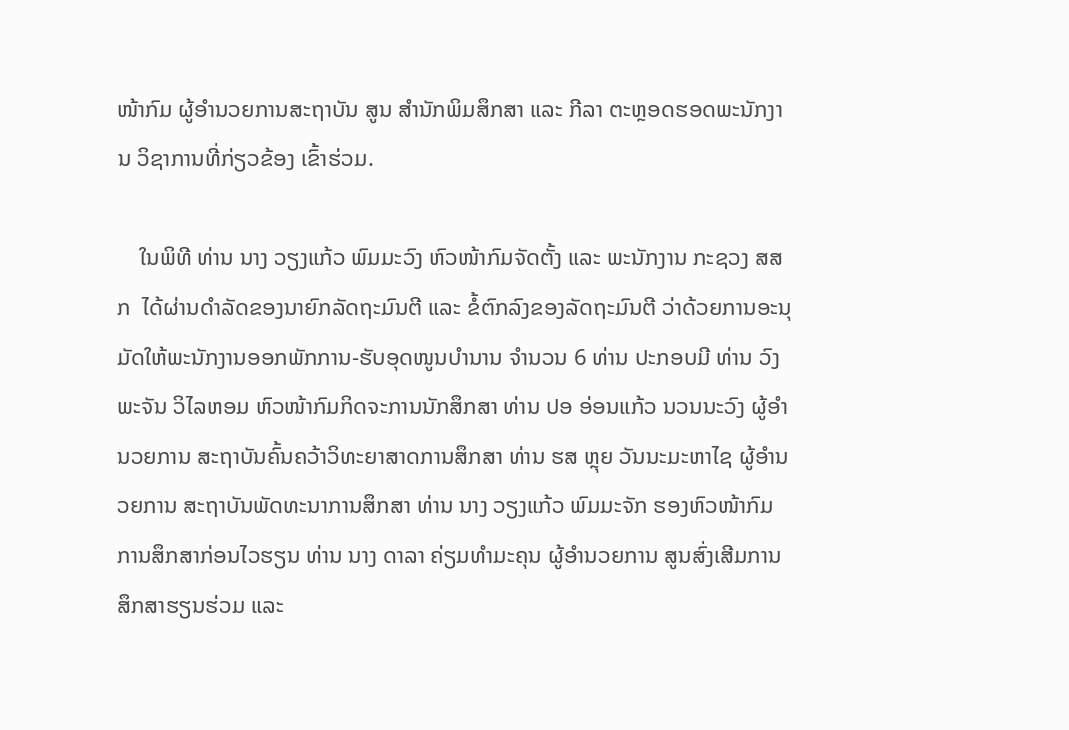ໜ້າກົມ ຜູ້ອຳນວຍການສະຖາບັນ ສູນ ສຳນັກພິມສຶກສາ ແລະ ກີລາ ຕະຫຼອດຮອດພະນັກງານ ວິຊາການທີ່ກ່ຽວຂ້ອງ ເຂົ້າຮ່ວມ.

    ໃນພິທີ ທ່ານ ນາງ ວຽງແກ້ວ ພົມມະວົງ ຫົວໜ້າກົມຈັດຕັ້ງ ແລະ ພະນັກງານ ກະຊວງ ສສກ  ໄດ້ຜ່ານດຳລັດຂອງນາຍົກລັດຖະມົນຕີ ແລະ ຂໍ້ຕົກລົງຂອງລັດຖະມົນຕີ ວ່າດ້ວຍການອະນຸມັດໃຫ້ພະນັກງານອອກພັກການ-ຮັບອຸດໜູນບໍານານ ຈຳນວນ 6 ທ່ານ ປະກອບມີ ທ່ານ ວົງພະຈັນ ວິໄລຫອມ ຫົວໜ້າກົມກິດຈະການນັກສຶກສາ ທ່ານ ປອ ອ່ອນແກ້ວ ນວນນະວົງ ຜູ້ອໍານວຍການ ສະຖາບັນຄົ້ນຄວ້າວິທະຍາສາດການສຶກສາ ທ່ານ ຮສ ຫຼຸຍ ວັນນະມະຫາໄຊ ຜູ້ອໍານວຍການ ສະຖາບັນພັດທະນາການສຶກສາ ທ່ານ ນາງ ວຽງແກ້ວ ພົມມະຈັກ ຮອງຫົວໜ້າກົມການສຶກສາກ່ອນໄວຮຽນ ທ່ານ ນາງ ດາລາ ຄ່ຽມທຳມະຄຸນ ຜູ້ອໍານວຍການ ສູນສົ່ງເສີມການສຶກສາຮຽນຮ່ວມ ແລະ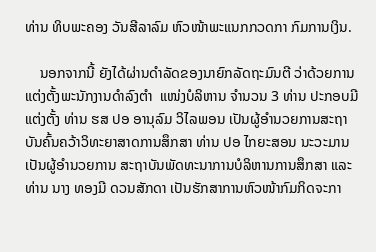ທ່ານ ທິບພະຄອງ ວັນສີລາລົມ ຫົວໜ້າພະແນກກວດກາ ກົມການເງິນ.

    ນອກຈາກນີ້ ຍັງໄດ້ຜ່ານດໍາລັດຂອງນາຍົກລັດຖະມົນຕີ ວ່າດ້ວຍການແຕ່ງຕັ້ງພະນັກງານດໍາລົງຕໍາ  ແໜ່ງບໍລິຫານ ຈໍານວນ 3 ທ່ານ ປະກອບມີ ແຕ່ງຕັ້ງ ທ່ານ ຮສ ປອ ອານຸລົມ ວິໄລພອນ ເປັນຜູ້ອໍານວຍການສະຖາບັນຄົ້ນຄວ້າວິທະຍາສາດການສຶກສາ ທ່ານ ປອ ໄກຍະສອນ ນະວະມານ ເປັນຜູ້ອໍານວຍການ ສະຖາບັນພັດທະນາການບໍລິຫານການສຶກສາ ແລະ ທ່ານ ນາງ ທອງມີ ດວນສັກດາ ເປັນຮັກສາການຫົວໜ້າກົມກິດຈະກາ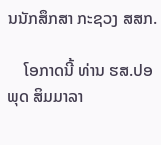ນນັກສຶກສາ ກະຊວງ ສສກ.

    ໂອກາດນີ້ ທ່ານ ຮສ.ປອ ພຸດ ສິມມາລາ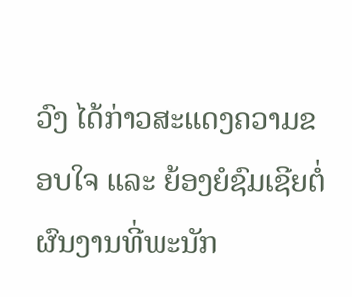ວົງ ໄດ້ກ່າວສະແດງຄວາມຂອບໃຈ ແລະ ຍ້ອງຍໍຊົມເຊີຍຕໍ່ຜົນງານທີ່ພະນັກ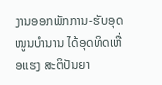ງານອອກພັກການ-ຮັບອຸດໜູນບຳນານ ໄດ້ອຸດທິດເຫື່ອແຮງ ສະຕິປັນຍາ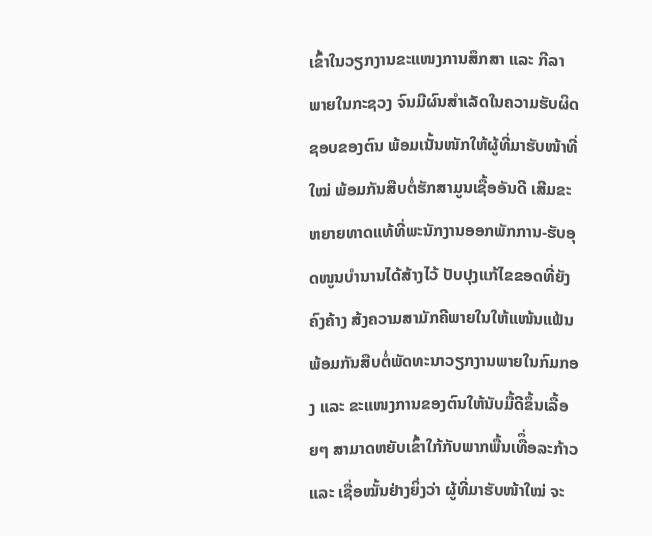ເຂົ້າໃນວຽກງານຂະແໜງການສຶກສາ ແລະ ກີລາ ພາຍໃນກະຊວງ ຈົນມີຜົນສໍາເລັດໃນຄວາມຮັບຜິດຊອບຂອງຕົນ ພ້ອມເນັ້ນໜັກໃຫ້ຜູ້ທີ່ມາຮັບໜ້າທີ່ໃໝ່ ພ້ອມກັນສືບຕໍ່ຮັກສາມູນເຊື້ອອັນດີ ເສີມຂະຫຍາຍທາດແທ້ທີ່ພະນັກງານອອກພັກການ-ຮັບອຸດໜູນບໍານານໄດ້ສ້າງໄວ້ ປັບປຸງແກ້ໄຂຂອດທີ່ຍັງຄົງຄ້າງ ສ້ງຄວາມສາມັກຄີພາຍໃນໃຫ້ແໜ້ນແຟ້ນ ພ້ອມກັນສືບຕໍ່ພັດທະນາວຽກງານພາຍໃນກົມກອງ ແລະ ຂະແໜງການຂອງຕົນໃຫ້ນັບມື້ດີຂຶ້ນເລື້ອຍໆ ສາມາດຫຍັບເຂົ້າໃກ້ກັບພາກພື້ນເທືຶ່ອລະກ້າວ ແລະ ເຊື່ອໝັ້ນຢ່າງຍິ່ງວ່າ ຜູ້ທີ່ມາຮັບໜ້າໃໝ່ ຈະ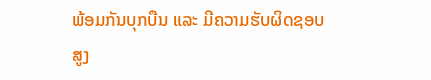ພ້ອມກັນບຸກບືນ ແລະ ມີຄວາມຮັບຜິດຊອບສູງ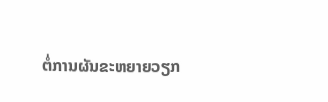ຕໍ່ການຜັນຂະຫຍາຍວຽກ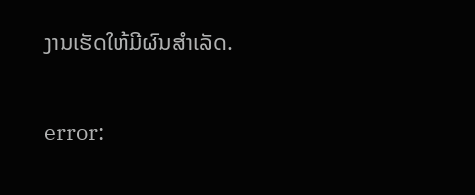ງານເຮັດໃຫ້ມີຜົນສຳເລັດ.

error: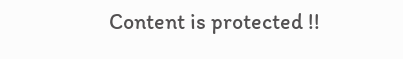Content is protected !!